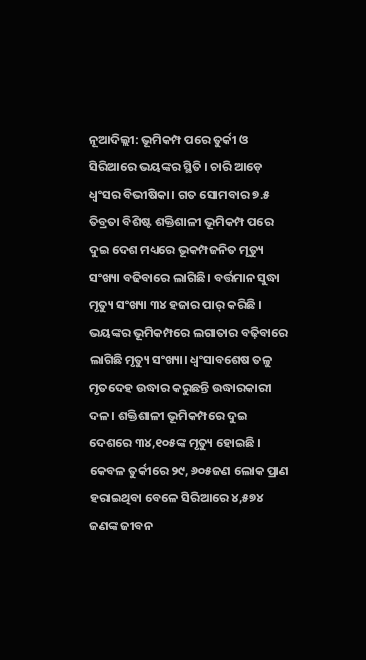ନୂଆଦିଲ୍ଲୀ: ଭୂମିକମ୍ପ ପରେ ତୁର୍କୀ ଓ ସିରିଆରେ ଭୟଙ୍କର ସ୍ଥିତି । ଚାରି ଆଡ଼େ ଧ୍ବଂସର ବିଭୀଷିକା। ଗତ ସୋମବାର ୭.୫ ତିବ୍ରତା ବିଶିଷ୍ଟ ଶକ୍ତିଶାଳୀ ଭୂମିକମ୍ପ ପରେ ଦୁଇ ଦେଶ ମଧ୍ୟରେ ଭୂକମ୍ପଜନିତ ମୃତ୍ୟୁ ସଂଖ୍ୟା ବଢିବାରେ ଲାଗିଛି। ବର୍ତ୍ତମାନ ସୁଦ୍ଧା ମୃତ୍ୟୁ ସଂଖ୍ୟା ୩୪ ହଜାର ପାର୍ କରିଛି ।
ଭୟଙ୍କର ଭୂମିକମ୍ପରେ ଲଗାତାର ବଢ଼ିବାରେ ଲାଗିଛି ମୃତ୍ୟୁ ସଂଖ୍ୟା। ଧ୍ବଂସାବଶେଷ ତଳୁ ମୃତଦେହ ଉଦ୍ଧାର କରୁଛନ୍ତି ଉଦ୍ଧାରକାରୀ ଦଳ । ଶକ୍ତିଶାଳୀ ଭୂମିକମ୍ପରେ ଦୁଇ ଦେଶରେ ୩୪,୧୦୫ଙ୍କ ମୃତ୍ୟୁ ହୋଇଛି । କେବଳ ତୁର୍କୀରେ ୨୯, ୬୦୫ଜଣ ଲୋକ ପ୍ରାଣ ହରାଇଥିବା ବେଳେ ସିରିଆରେ ୪,୫୭୪ ଜଣଙ୍କ ଜୀବନ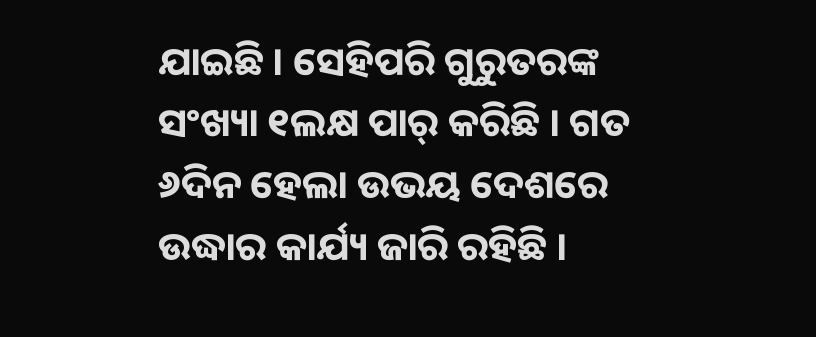ଯାଇଛି । ସେହିପରି ଗୁରୁତରଙ୍କ ସଂଖ୍ୟା ୧ଲକ୍ଷ ପାର୍ କରିଛି । ଗତ ୬ଦିନ ହେଲା ଉଭୟ ଦେଶରେ ଉଦ୍ଧାର କାର୍ଯ୍ୟ ଜାରି ରହିଛି ।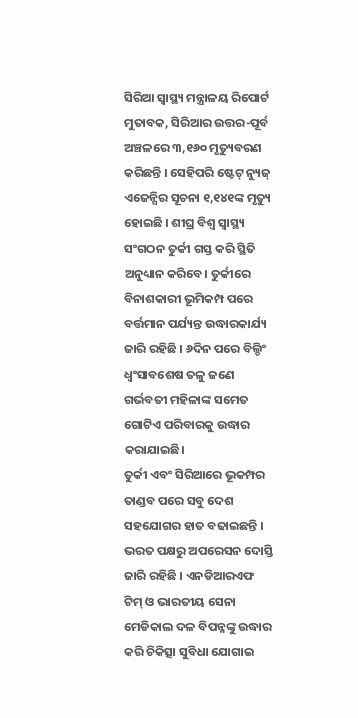ସିରିଆ ସ୍ବାସ୍ଥ୍ୟ ମନ୍ତ୍ରାଳୟ ରିପୋର୍ଟ ମୁତାବକ, ସିରିଆର ଉତ୍ତର-ପୂର୍ବ ଅଞ୍ଚଳରେ ୩,୧୬୦ ମୃତ୍ୟୁବରଣ କରିଛନ୍ତି । ସେହିପରି ଷ୍ଟେଟ୍ ନ୍ୟୁଜ୍ ଏଜେନ୍ସିର ସୂଚନା ୧,୧୪୧ଙ୍କ ମୃତ୍ୟୁ ହୋଇଛି । ଶୀଘ୍ର ବିଶ୍ବ ସ୍ବାସ୍ଥ୍ୟ ସଂଗଠନ ତୁର୍କୀ ଗସ୍ତ କରି ସ୍ଥିତି ଅନୁଧ୍ୟାନ କରିବେ। ତୁର୍କୀରେ ବିନାଶକାରୀ ଭୂମିକମ୍ପ ପରେ ବର୍ତ୍ତମାନ ପର୍ଯ୍ୟନ୍ତ ଉଦ୍ଧାରକାର୍ଯ୍ୟ ଜାରି ରହିଛି । ୬ଦିନ ପରେ ବିଲ୍ଡିଂ ଧ୍ବଂସାବଶେଷ ତଳୁ ଜଣେ ଗର୍ଭବତୀ ମହିଳାଙ୍କ ସମେତ ଗୋଟିଏ ପରିବାରକୁ ଉଦ୍ଧାର କରାଯାଇଛି।
ତୁର୍କୀ ଏବଂ ସିରିଆରେ ଭୂକମ୍ପର ତାଣ୍ଡବ ପରେ ସବୁ ଦେଶ ସହଯୋଗର ହାତ ବଢାଇଛନ୍ତି । ଭରତ ପକ୍ଷରୁ ଅପରେସନ ଦୋସ୍ତି ଜାରି ରହିଛି । ଏନଡିଆରଏଫ ଟିମ୍ ଓ ଭାରତୀୟ ସେନା ମେଡିକାଲ ଦଳ ବିପନ୍ନଙ୍କୁ ଉଦ୍ଧାର କରି ଚିକିତ୍ସା ସୁବିଧା ଯୋଗାଇ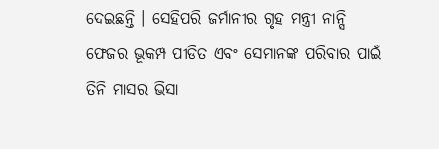ଦେଇଛନ୍ତି । ସେହିପରି ଜର୍ମାନୀର ଗୃହ ମନ୍ତ୍ରୀ ନାନ୍ସି ଫେଜର ଭୂକମ୍ପ ପୀଡିତ ଏବଂ ସେମାନଙ୍କ ପରିବାର ପାଇଁ ତିନି ମାସର ଭିସା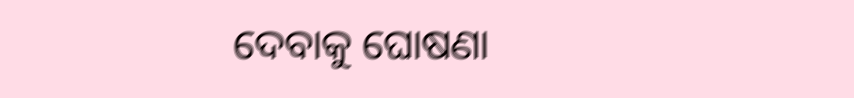ଦେବାକୁ ଘୋଷଣା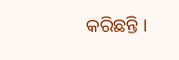କରିଛନ୍ତି ।